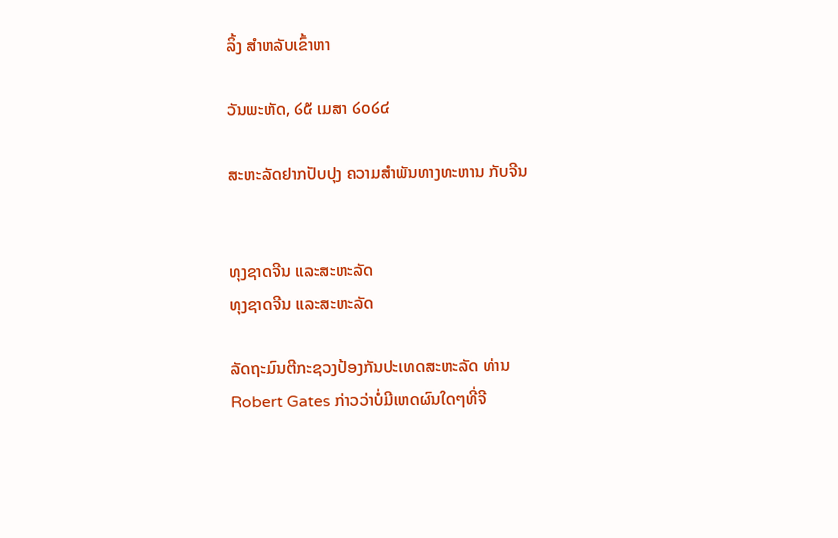ລິ້ງ ສຳຫລັບເຂົ້າຫາ

ວັນພະຫັດ, ໒໕ ເມສາ ໒໐໒໔

ສະຫະລັດຢາກປັບປຸງ ຄວາມສໍາພັນທາງທະຫານ ກັບຈີນ


ທຸງຊາດຈີນ ແລະສະຫະລັດ
ທຸງຊາດຈີນ ແລະສະຫະລັດ

ລັດຖະມົນຕີກະຊວງປ້ອງກັນປະເທດສະຫະລັດ ທ່ານ
Robert Gates ກ່າວວ່າບໍ່ມີເຫດຜົນໃດໆທີ່ຈີ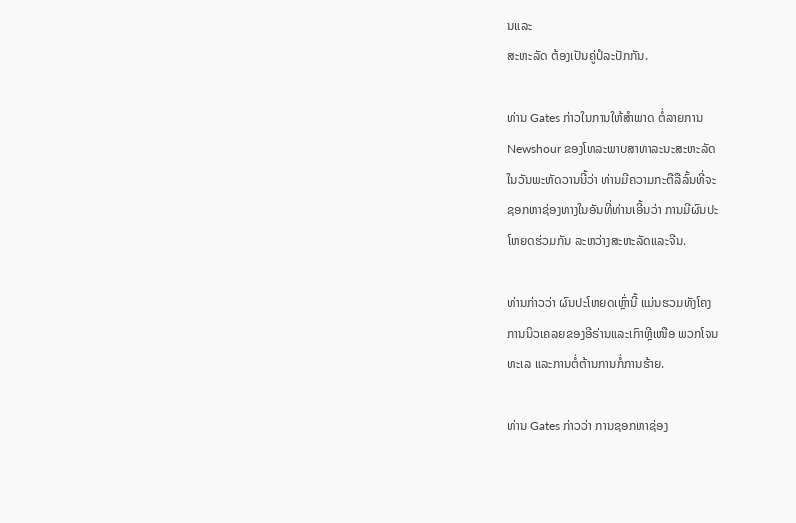ນແລະ
ສະຫະລັດ ຕ້ອງເປັນຄູ່ປໍລະປັກກັນ.

ທ່ານ Gates ກ່າວໃນການໃຫ້ສຳພາດ ຕໍ່ລາຍການ
Newshour ຂອງໂທລະພາບສາທາລະນະສະຫະລັດ
ໃນວັນພະຫັດວານນີ້ວ່າ ທ່ານມີຄວາມກະຕືລືລົ້ນທີ່ຈະ
ຊອກຫາຊ່ອງທາງໃນອັນທີ່ທ່ານເອີ້ນວ່າ ການມີຜົນປະ
ໂຫຍດຮ່ວມກັນ ລະຫວ່າງສະຫະລັດແລະຈີນ.

ທ່ານກ່າວວ່າ ຜົນປະໂຫຍດເຫຼົ່ານີ້ ແມ່ນຮວມທັງໂຄງ
ການນິວເຄລຍຂອງອີຣ່ານແລະເກົາຫຼີເໜືອ ພວກໂຈນ
ທະເລ ແລະການຕໍ່ຕ້ານການກໍ່ການຮ້າຍ.

ທ່ານ Gates ກ່າວວ່າ ການຊອກຫາຊ່ອງ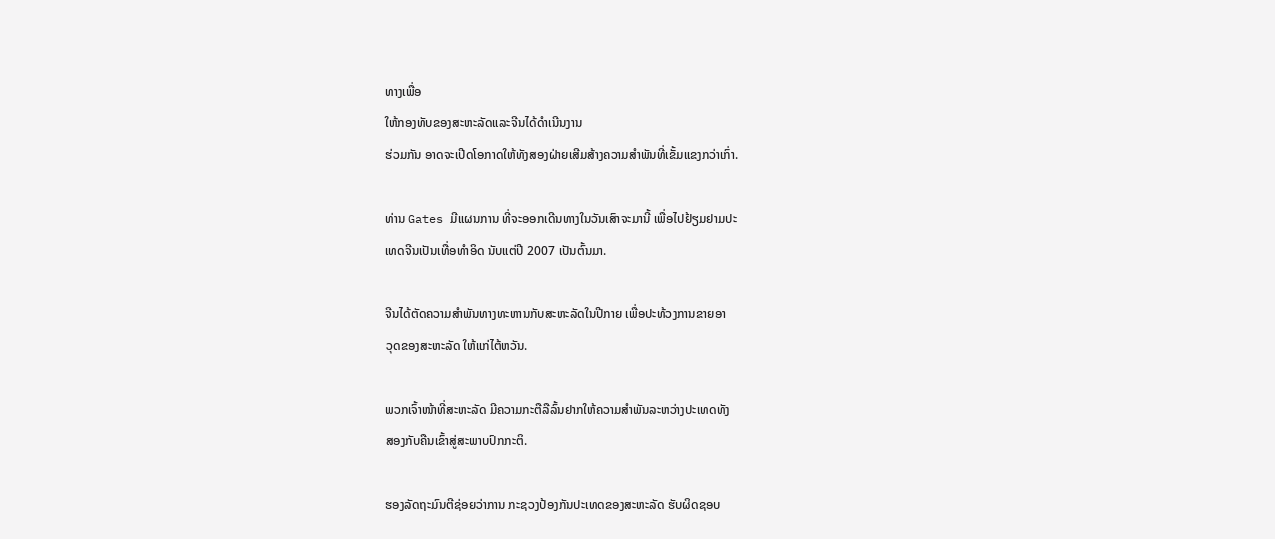ທາງເພື່ອ
ໃຫ້ກອງທັບຂອງສະຫະລັດແລະຈີນໄດ້ດຳເນີນງານ
ຮ່ວມກັນ ອາດຈະເປີດໂອກາດໃຫ້ທັງສອງຝ່າຍເສີມສ້າງຄວາມສຳພັນທີ່ເຂັ້ມແຂງກວ່າເກົ່າ.

ທ່ານ Gates ມີແຜນການ ທີ່ຈະອອກເດີນທາງໃນວັນເສົາຈະມານີ້ ເພື່ອໄປຢ້ຽມຢາມປະ
ເທດຈີນເປັນເທື່ອທຳອິດ ນັບແຕ່ປີ 2007 ເປັນຕົ້ນມາ.

ຈີນໄດ້ຕັດຄວາມສຳພັນທາງທະຫານກັບສະຫະລັດໃນປີກາຍ ເພື່ອປະທ້ວງການຂາຍອາ
ວຸດຂອງສະຫະລັດ ໃຫ້ແກ່ໄຕ້ຫວັນ.

ພວກເຈົ້າໜ້າທີ່ສະຫະລັດ ມີຄວາມກະຕືລືລົ້ນຢາກໃຫ້ຄວາມສຳພັນລະຫວ່າງປະເທດທັງ
ສອງກັບຄືນເຂົ້າສູ່ສະພາບປົກກະຕິ.

ຮອງລັດຖະມົນຕີຊ່ອຍວ່າການ ກະຊວງປ້ອງກັນປະເທດຂອງສະຫະລັດ ຮັບຜິດຊອບ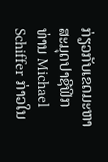ກ່ຽວກັບເຂດມະຫາສະມຸດປາຊີຟິກ ທ່ານ Michael Schiffer ກ່າວໃນ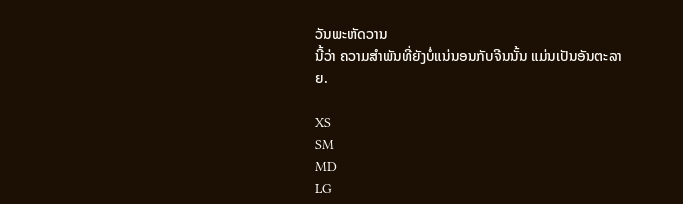ວັນພະຫັດວານ
ນີ້ວ່າ ຄວາມສຳພັນທີ່ຍັງບໍ່ແນ່ນອນກັບຈີນນັ້ນ ແມ່ນເປັນອັນຕະລາຍ.

XS
SM
MD
LG